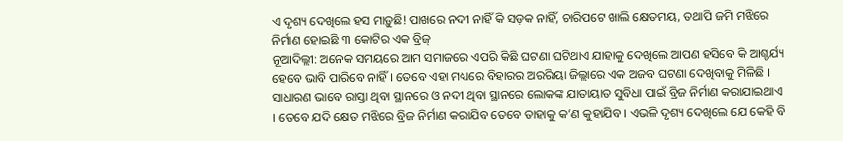ଏ ଦୃଶ୍ୟ ଦେଖିଲେ ହସ ମାଡ଼ୁଛି! ପାଖରେ ନଦୀ ନାହିଁ କି ସଡ଼କ ନାହିଁ, ଚାରିପଟେ ଖାଲି କ୍ଷେତମୟ, ତଥାପି ଜମି ମଝିରେ ନିର୍ମାଣ ହୋଇଛି ୩ କୋଟିର ଏକ ବ୍ରିଜ୍
ନୂଆଦିଲ୍ଲୀ: ଅନେକ ସମୟରେ ଆମ ସମାଜରେ ଏପରି କିଛି ଘଟଣା ଘଟିଥାଏ ଯାହାକୁ ଦେଖିଲେ ଆପଣ ହସିବେ କି ଆଶ୍ଚର୍ଯ୍ୟ ହେବେ ଭାବି ପାରିବେ ନାହିଁ । ତେବେ ଏହା ମଧ୍ୟରେ ବିହାରର ଅରରିୟା ଜିଲ୍ଲାରେ ଏକ ଅଜବ ଘଟଣା ଦେଖିବାକୁ ମିଳିଛି । ସାଧାରଣ ଭାବେ ରାସ୍ତା ଥିବା ସ୍ଥାନରେ ଓ ନଦୀ ଥିବା ସ୍ଥାନରେ ଲୋକଙ୍କ ଯାତାୟାତ ସୁବିଧା ପାଇଁ ବ୍ରିଜ ନିର୍ମାଣ କରାଯାଇଥାଏ । ତେବେ ଯଦି କ୍ଷେତ ମଝିରେ ବ୍ରିଜ ନିର୍ମାଣ କରାଯିବ ତେବେ ତାହାକୁ କ’ଣ କୁହାଯିବ । ଏଭଳି ଦୃଶ୍ୟ ଦେଖିଲେ ଯେ କେହି ବି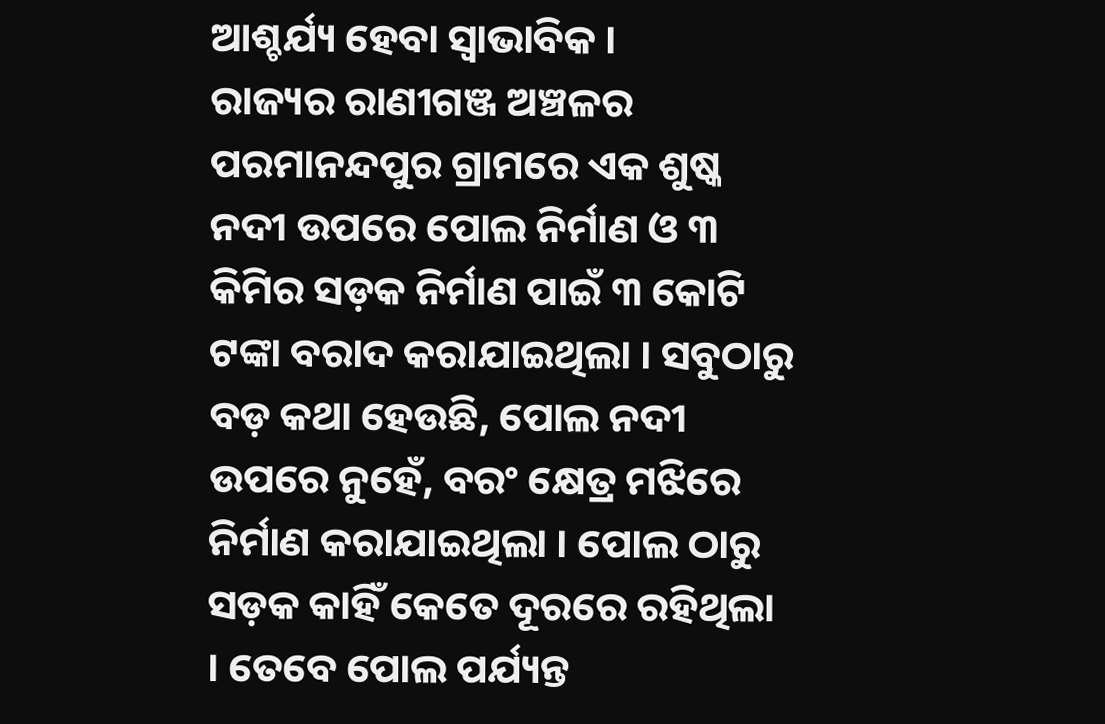ଆଶ୍ଚର୍ଯ୍ୟ ହେବା ସ୍ୱାଭାବିକ ।
ରାଜ୍ୟର ରାଣୀଗଞ୍ଜ ଅଞ୍ଚଳର ପରମାନନ୍ଦପୁର ଗ୍ରାମରେ ଏକ ଶୁଷ୍କ ନଦୀ ଉପରେ ପୋଲ ନିର୍ମାଣ ଓ ୩ କିମିର ସଡ଼କ ନିର୍ମାଣ ପାଇଁ ୩ କୋଟି ଟଙ୍କା ବରାଦ କରାଯାଇଥିଲା । ସବୁଠାରୁ ବଡ଼ କଥା ହେଉଛି, ପୋଲ ନଦୀ ଉପରେ ନୁହେଁ, ବରଂ କ୍ଷେତ୍ର ମଝିରେ ନିର୍ମାଣ କରାଯାଇଥିଲା । ପୋଲ ଠାରୁ ସଡ଼କ କାହିଁ କେତେ ଦୂରରେ ରହିଥିଲା । ତେବେ ପୋଲ ପର୍ଯ୍ୟନ୍ତ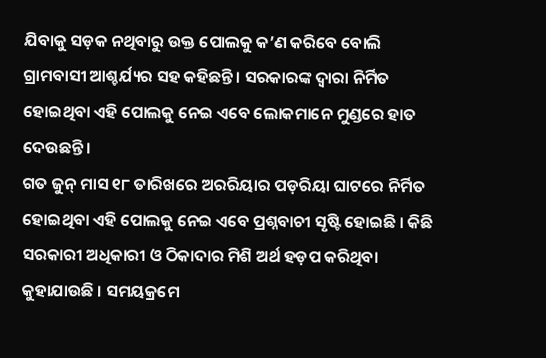ଯିବାକୁ ସଡ଼କ ନଥିବାରୁ ଉକ୍ତ ପୋଲକୁ କ’ଣ କରିବେ ବୋଲି ଗ୍ରାମବାସୀ ଆଶ୍ଚର୍ଯ୍ୟର ସହ କହିଛନ୍ତି । ସରକାରଙ୍କ ଦ୍ୱାରା ନିର୍ମିତ ହୋଇଥିବା ଏହି ପୋଲକୁ ନେଇ ଏବେ ଲୋକମାନେ ମୁଣ୍ଡରେ ହାତ ଦେଉଛନ୍ତି ।
ଗତ ଜୁନ୍ ମାସ ୧୮ ତାରିଖରେ ଅରରିୟାର ପଡ଼ରିୟା ଘାଟରେ ନିର୍ମିତ ହୋଇଥିବା ଏହି ପୋଲକୁ ନେଇ ଏବେ ପ୍ରଶ୍ନବାଚୀ ସୃଷ୍ଟି ହୋଇଛି । କିଛି ସରକାରୀ ଅଧିକାରୀ ଓ ଠିକାଦାର ମିଶି ଅର୍ଥ ହଡ଼ପ କରିଥିବା କୁହାଯାଉଛି । ସମୟକ୍ରମେ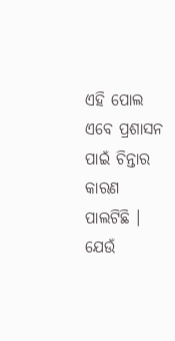ଏହି ପୋଲ ଏବେ ପ୍ରଶାସନ ପାଇଁ ଚିନ୍ତାର କାରଣ ପାଲଟିଛି । ଯେଉଁ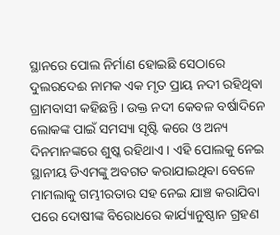ସ୍ଥାନରେ ପୋଲ ନିର୍ମାଣ ହୋଇଛି ସେଠାରେ ଦୁଲରଦେଈ ନାମକ ଏକ ମୃତ ପ୍ରାୟ ନଦୀ ରହିଥିବା ଗ୍ରାମବାସୀ କହିଛନ୍ତି । ଉକ୍ତ ନଦୀ କେବଳ ବର୍ଷାଦିନେ ଲୋକଙ୍କ ପାଇଁ ସମସ୍ୟା ସୃଷ୍ଟି କରେ ଓ ଅନ୍ୟ ଦିନମାନଙ୍କରେ ଶୁଷ୍କ ରହିଥାଏ । ଏହି ପୋଲକୁ ନେଇ ସ୍ଥାନୀୟ ଡିଏମଙ୍କୁ ଅବଗତ କରାଯାଇଥିବା ବେଳେ ମାମଲାକୁ ଗମ୍ଭୀରତାର ସହ ନେଇ ଯାଞ୍ଚ କରାଯିବା ପରେ ଦୋଷୀଙ୍କ ବିରୋଧରେ କାର୍ଯ୍ୟାନୁଷ୍ଠାନ ଗ୍ରହଣ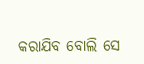କରାଯିବ ବୋଲି ସେ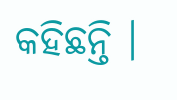କହିଛନ୍ତି ।